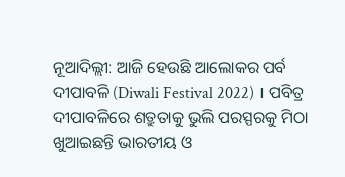ନୂଆଦିଲ୍ଲୀ: ଆଜି ହେଉଛି ଆଲୋକର ପର୍ବ ଦୀପାବଳି (Diwali Festival 2022) । ପବିତ୍ର ଦୀପାବଳିରେ ଶତ୍ରୁତାକୁ ଭୁଲି ପରସ୍ପରକୁ ମିଠା ଖୁଆଇଛନ୍ତି ଭାରତୀୟ ଓ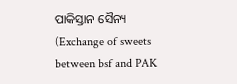ପାକିସ୍ତାନ ସୈନ୍ୟ (Exchange of sweets between bsf and PAK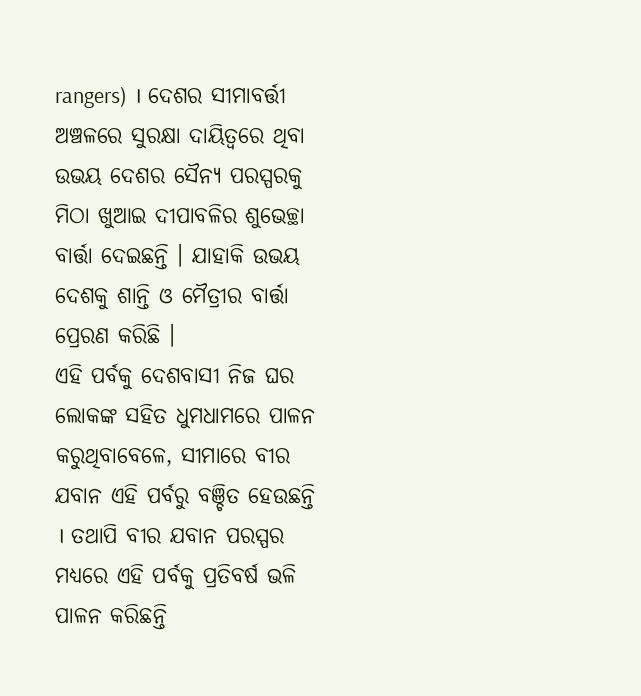rangers) । ଦେଶର ସୀମାବର୍ତ୍ତୀ ଅଞ୍ଚଳରେ ସୁରକ୍ଷା ଦାୟିତ୍ବରେ ଥିବା ଉଭୟ ଦେଶର ସୈନ୍ୟ ପରସ୍ପରକୁ ମିଠା ଖୁଆଇ ଦୀପାବଳିର ଶୁଭେଚ୍ଛା ବାର୍ତ୍ତା ଦେଇଛନ୍ତି । ଯାହାକି ଉଭୟ ଦେଶକୁ ଶାନ୍ତି ଓ ମୈତ୍ରୀର ବାର୍ତ୍ତା ପ୍ରେରଣ କରିଛି ।
ଏହି ପର୍ବକୁ ଦେଶବାସୀ ନିଜ ଘର ଲୋକଙ୍କ ସହିତ ଧୁମଧାମରେ ପାଳନ କରୁଥିବାବେଳେ, ସୀମାରେ ବୀର ଯବାନ ଏହି ପର୍ବରୁ ବଞ୍ଚିତ ହେଉଛନ୍ତି । ତଥାପି ବୀର ଯବାନ ପରସ୍ପର ମଧ୍ୟରେ ଏହି ପର୍ବକୁ ପ୍ରତିବର୍ଷ ଭଳି ପାଳନ କରିଛନ୍ତି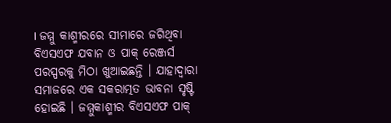। ଜମ୍ମୁ କାଶ୍ମୀରରେ ସୀମାରେ ଜଗିଥିବା ବିଏସଏଫ ଯବାନ ଓ ପାକ୍ ରେଞ୍ଜର୍ସ ପରସ୍ପରକୁ ମିଠା ଖୁଆଇଛନ୍ତି । ଯାହାଦ୍ବାରା ସମାଜରେ ଏକ ସକରାତ୍ମତ ଭାବନା ସୃଷ୍ଟି ହୋଇଛି । ଜମ୍ମୁକାଶ୍ମୀର ବିଏସଏଫ ପାକ୍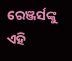ରେଞ୍ଜର୍ସଙ୍କୁ ଏହି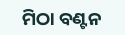ମିଠା ବଣ୍ଟନ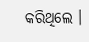କରିଥିଲେ ।